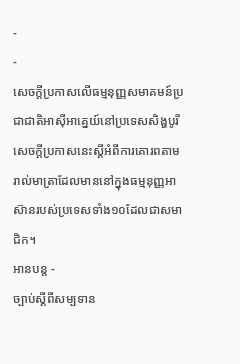-
-
សេចក្តីប្រកាសលើធម្មនុញ្ញសមាគមន៍ប្រជាជាតិអាស៊ីអាគ្នេយ៍នៅប្រទេសសិង្ហបូរី
សេចក្តីប្រកាសនេះស្តីអំពីការគោរពតាមរាល់មាត្រាដែលមាននៅក្នុងធម្មនុញ្ញអាស៊ានរបស់ប្រទេសទាំង១០ដែលជាសមាជិក។
អានបន្ត -
ច្បាប់ស្តីពីសម្បទាន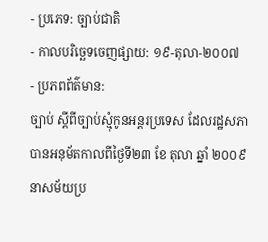- ប្រភេទ: ច្បាប់ជាតិ
- កាលបរិច្ឆេទចេញផ្សាយ: ១៩-តុលា-២០០៧
- ប្រភពព័ត៌មាន:
ច្បាប់ ស្តីពីច្បាប់ស្មុំកូនអន្តរប្រទេស ដែលរដ្ឋសភាបានអនុម័តកាលពីថ្ងៃទី២៣ ខែ តុលា ឆ្នាំ ២០០៩ នាសម័យប្រ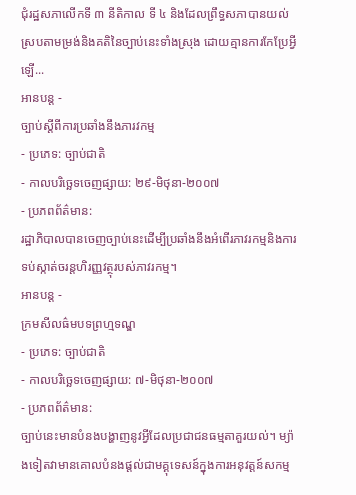ជុំរដ្ឋសភាលើកទី ៣ នីតិកាល ទី ៤ និងដែលព្រឹទ្ធសភាបានយល់ស្របតាមម្រង់និងគតិនៃច្បាប់នេះទាំងស្រុង ដោយគ្មានការកែប្រែអ្វីឡើ...
អានបន្ត -
ច្បាប់ស្តីពីការប្រឆាំងនឹងភារវកម្ម
- ប្រភេទ: ច្បាប់ជាតិ
- កាលបរិច្ឆេទចេញផ្សាយ: ២៩-មិថុនា-២០០៧
- ប្រភពព័ត៌មាន:
រដ្ឋាភិបាលបានចេញច្បាប់នេះដើម្បីប្រឆាំងនឹងអំពើរភាវរកម្មនិងការទប់ស្កាត់ចរន្តហិរញ្ញវត្ថុរបស់ភាវរកម្ម។
អានបន្ត -
ក្រមសីលធ៌មបទព្រហ្មទណ្ឌ
- ប្រភេទ: ច្បាប់ជាតិ
- កាលបរិច្ឆេទចេញផ្សាយ: ៧-មិថុនា-២០០៧
- ប្រភពព័ត៌មាន:
ច្បាប់នេះមានបំនងបង្ហាញនូវអ្វីដែលប្រជាជនធម្មតាគួរយល់។ ម្យ៉ាងទៀតវាមានគោលបំនងផ្តល់ជាមគ្គុទេសន៍ក្នុងការអនុវត្តន៍សកម្ម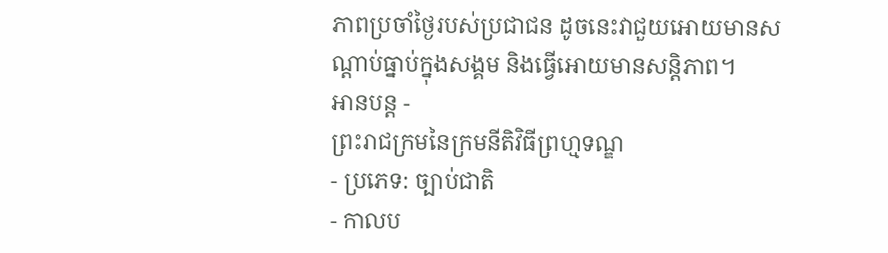ភាពប្រចាំថ្ងៃរបស់ប្រជាជន ដូចនេះវាជួយអោយមានសណ្តាប់ធ្នាប់ក្នុងសង្គម និងធ្វើអោយមានសន្តិភាព។
អានបន្ត -
ព្រះរាជក្រមនៃក្រមនីតិវិធីព្រហ្មទណ្ឌ
- ប្រភេទ: ច្បាប់ជាតិ
- កាលប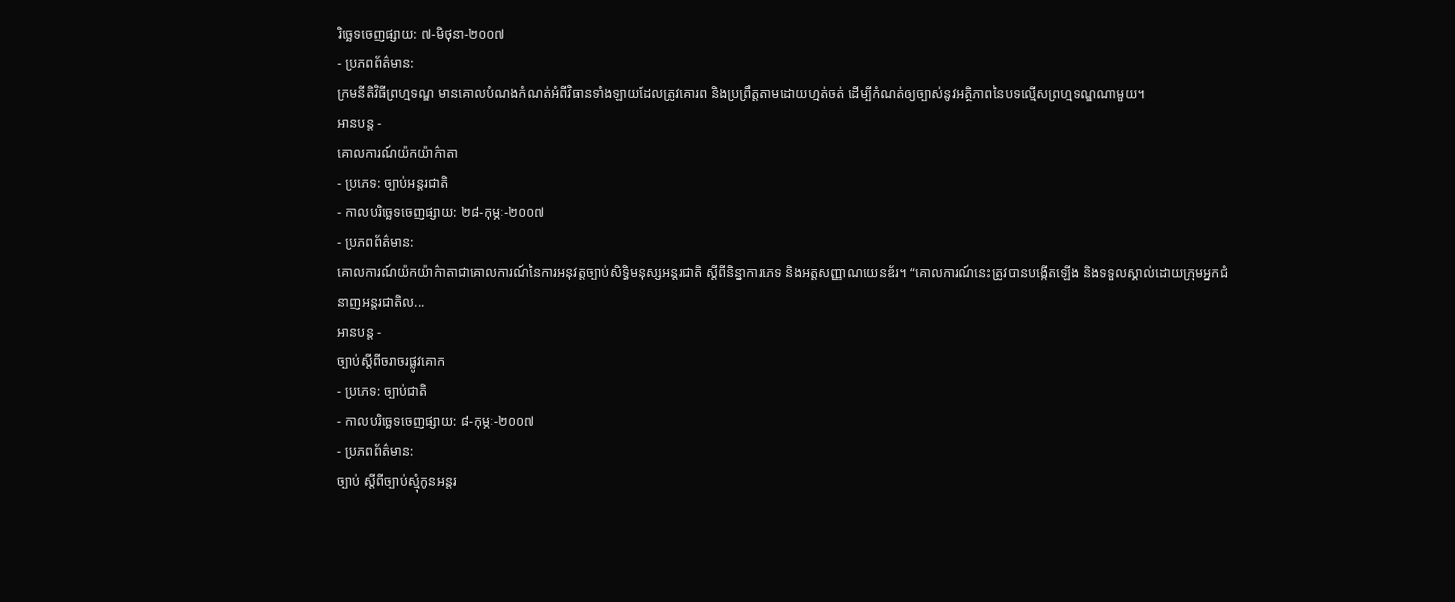រិច្ឆេទចេញផ្សាយ: ៧-មិថុនា-២០០៧
- ប្រភពព័ត៌មាន:
ក្រមនីតិវិធីព្រហ្មទណ្ឌ មានគោលបំណងកំណត់អំពីវិធានទាំងឡាយដែលត្រូវគោរព និងប្រព្រឹត្តតាមដោយហ្មត់ចត់ ដើម្បីកំណត់ឲ្យច្បាស់នូវអត្ថិភាពនៃបទល្មើសព្រហ្មទណ្ឌណាមួយ។
អានបន្ត -
គោលការណ៍យ៉កយ៉ាក៌ាតា
- ប្រភេទ: ច្បាប់អន្តរជាតិ
- កាលបរិច្ឆេទចេញផ្សាយ: ២៨-កុម្ភៈ-២០០៧
- ប្រភពព័ត៌មាន:
គោលការណ៍យ៉កយ៉ាក៌ាតាជាគោលការណ៍នៃការអនុវត្តច្បាប់សិទ្ធិមនុស្សអន្តរជាតិ ស្តីពីនិន្នាការភេទ និងអត្តសញ្ញាណយេនឌ័រ។ “គោលការណ៍នេះត្រូវបានបង្កើតឡើង និងទទួលស្គាល់ដោយក្រុមអ្នកជំនាញអន្តរជាតិល...
អានបន្ត -
ច្បាប់ស្តីពីចរាចរផ្លូវគោក
- ប្រភេទ: ច្បាប់ជាតិ
- កាលបរិច្ឆេទចេញផ្សាយ: ៨-កុម្ភៈ-២០០៧
- ប្រភពព័ត៌មាន:
ច្បាប់ ស្តីពីច្បាប់ស្មុំកូនអន្តរ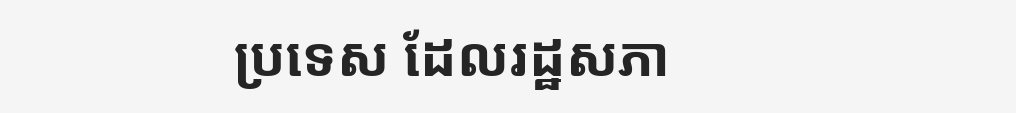ប្រទេស ដែលរដ្ឋសភា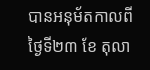បានអនុម័តកាលពីថ្ងៃទី២៣ ខែ តុលា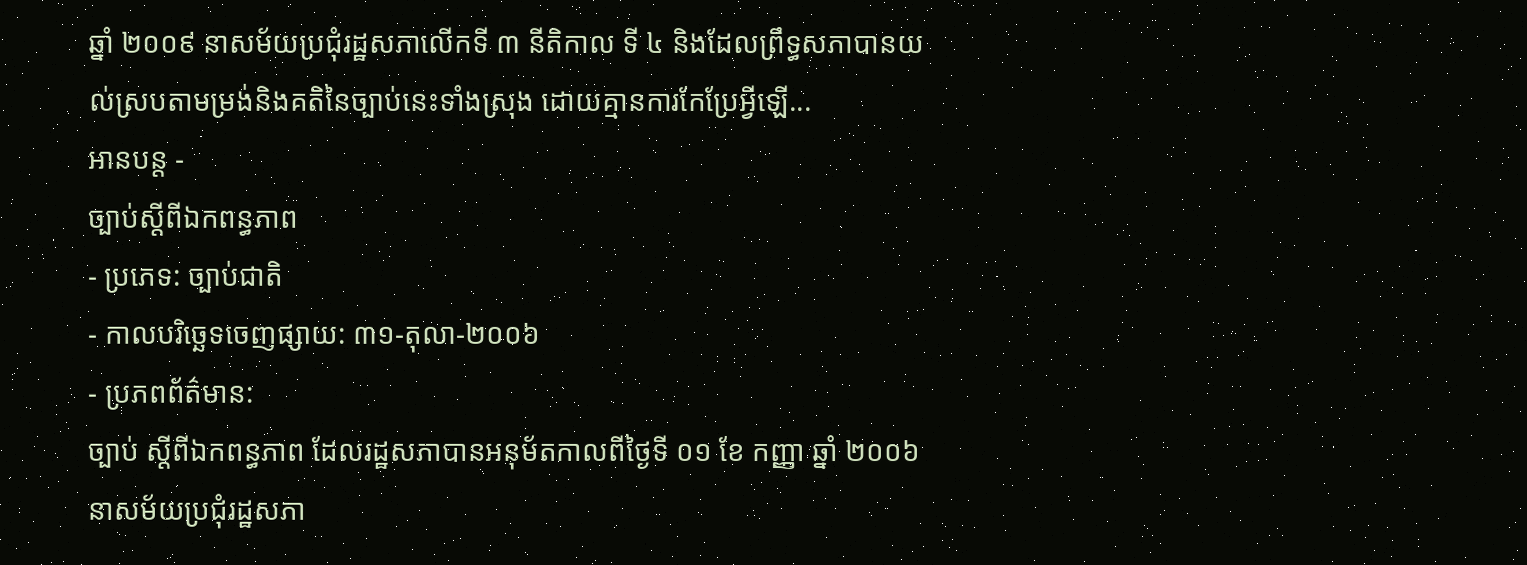ឆ្នាំ ២០០៩ នាសម័យប្រជុំរដ្ឋសភាលើកទី ៣ នីតិកាល ទី ៤ និងដែលព្រឹទ្ធសភាបានយល់ស្របតាមម្រង់និងគតិនៃច្បាប់នេះទាំងស្រុង ដោយគ្មានការកែប្រែអ្វីឡើ...
អានបន្ត -
ច្បាប់ស្តីពីឯកពន្ធភាព
- ប្រភេទ: ច្បាប់ជាតិ
- កាលបរិច្ឆេទចេញផ្សាយ: ៣១-តុលា-២០០៦
- ប្រភពព័ត៌មាន:
ច្បាប់ ស្តីពីឯកពន្ធភាព ដែលរដ្ឋសភាបានអនុម័តកាលពីថ្ងៃទី ០១ ខែ កញ្ញា ឆ្នាំ ២០០៦ នាសម័យប្រជុំរដ្ឋសភា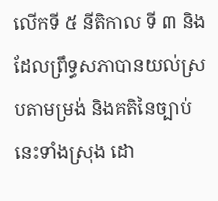លើកទី ៥ នីតិកាល ទី ៣ និងដែលព្រឹទ្ធសភាបានយល់ស្របតាមម្រង់ និងគតិនៃច្បាប់នេះទាំងស្រុង ដោ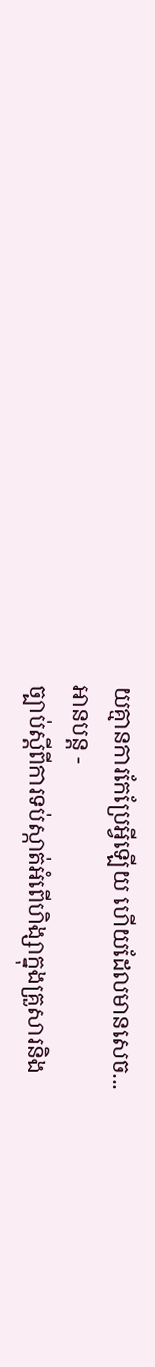យគ្មានការកែប្រែអ្វីឡើយ ហើយដែលមានសេច...
អានបន្ត -
ច្បាប់ស្តីពីការទប់ស្កាត់អំពើហិង្សាក្នុងគ្រួសារនិង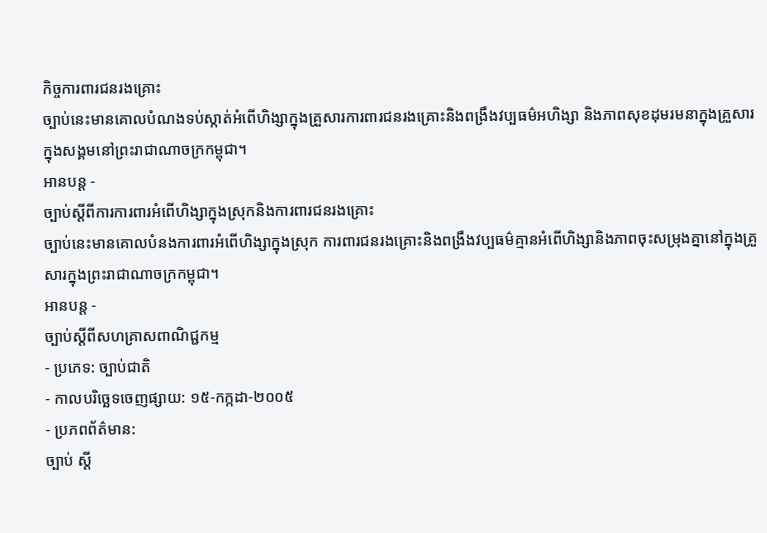កិច្ចការពារជនរងគ្រោះ
ច្បាប់នេះមានគោលបំណងទប់ស្កាត់អំពើហិង្សាក្នុងគ្រួសារការពារជនរងគ្រោះនិងពង្រឹងវប្បធម៌អហិង្សា និងភាពសុខដុមរមនាក្នុងគ្រួសារ ក្នុងសង្គមនៅព្រះរាជាណាចក្រកម្ពុជា។
អានបន្ត -
ច្បាប់ស្តីពីការការពារអំពើហិង្សាក្នុងស្រុកនិងការពារជនរងគ្រោះ
ច្បាប់នេះមានគោលបំនងការពារអំពើហិង្សាក្នុងស្រុក ការពារជនរងគ្រោះនិងពង្រឹងវប្បធម៌គ្មានអំពើហិង្សានិងភាពចុះសម្រុងគ្នានៅក្នុងគ្រួសារក្នុងព្រះរាជាណាចក្រកម្ពុជា។
អានបន្ត -
ច្បាប់ស្តីពីសហគ្រាសពាណិជ្ជកម្ម
- ប្រភេទ: ច្បាប់ជាតិ
- កាលបរិច្ឆេទចេញផ្សាយ: ១៥-កក្កដា-២០០៥
- ប្រភពព័ត៌មាន:
ច្បាប់ ស្តី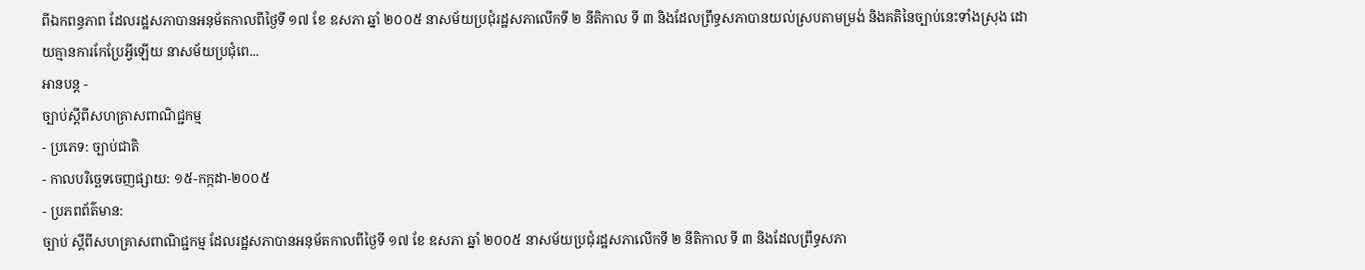ពីឯកពន្ធភាព ដែលរដ្ឋសភាបានអនុម័តកាលពីថ្ងៃទី ១៧ ខែ ឧសភា ឆ្នាំ ២០០៥ នាសម័យប្រជុំរដ្ឋសភាលើកទី ២ នីតិកាល ទី ៣ និងដែលព្រឹទ្ធសភាបានយល់ស្របតាមម្រង់ និងគតិនៃច្បាប់នេះទាំងស្រុង ដោយគ្មានការកែប្រែអ្វីឡើយ នាសម័យប្រជុំពេ...
អានបន្ត -
ច្បាប់ស្តីពីសហគ្រាសពាណិជ្ជកម្ម
- ប្រភេទ: ច្បាប់ជាតិ
- កាលបរិច្ឆេទចេញផ្សាយ: ១៥-កក្កដា-២០០៥
- ប្រភពព័ត៌មាន:
ច្បាប់ ស្តីពីសហគ្រាសពាណិជ្ជកម្ម ដែលរដ្ឋសភាបានអនុម័តកាលពីថ្ងៃទី ១៧ ខែ ឧសភា ឆ្នាំ ២០០៥ នាសម័យប្រជុំរដ្ឋសភាលើកទី ២ នីតិកាល ទី ៣ និងដែលព្រឹទ្ធសភា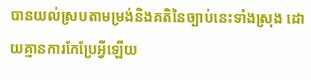បានយល់ស្របតាមម្រង់និងគតិនៃច្បាប់នេះទាំងស្រុង ដោយគ្មានការកែប្រែអ្វីឡើយ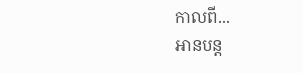កាលពី...
អានបន្ត